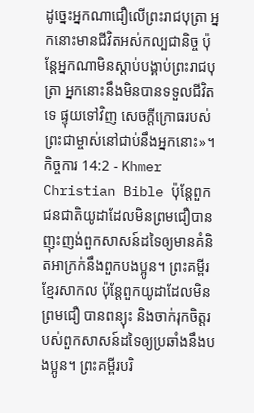ដូច្នេះអ្នកណាជឿលើព្រះរាជបុត្រា អ្នកនោះមានជីវិតអស់កល្បជានិច្ច ប៉ុន្ដែអ្នកណាមិនស្ដាប់បង្គាប់ព្រះរាជបុត្រា អ្នកនោះនឹងមិនបានទទួលជីវិតទេ ផ្ទុយទៅវិញ សេចក្ដីក្រោធរបស់ព្រះជាម្ចាស់នៅជាប់នឹងអ្នកនោះ»។
កិច្ចការ 14:2 - Khmer Christian Bible ប៉ុន្ដែពួកជនជាតិយូដាដែលមិនព្រមជឿបានញុះញង់ពួកសាសន៍ដទៃឲ្យមានគំនិតអាក្រក់នឹងពួកបងប្អូន។ ព្រះគម្ពីរខ្មែរសាកល ប៉ុន្តែពួកយូដាដែលមិនព្រមជឿ បានពន្យុះ និងចាក់រុកចិត្តរបស់ពួកសាសន៍ដទៃឲ្យប្រឆាំងនឹងបងប្អូន។ ព្រះគម្ពីរបរិ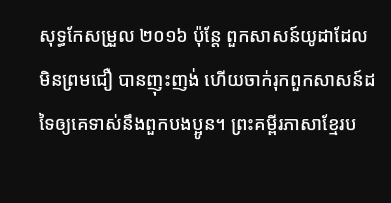សុទ្ធកែសម្រួល ២០១៦ ប៉ុន្តែ ពួកសាសន៍យូដាដែលមិនព្រមជឿ បានញុះញង់ ហើយចាក់រុកពួកសាសន៍ដទៃឲ្យគេទាស់នឹងពួកបងប្អូន។ ព្រះគម្ពីរភាសាខ្មែរប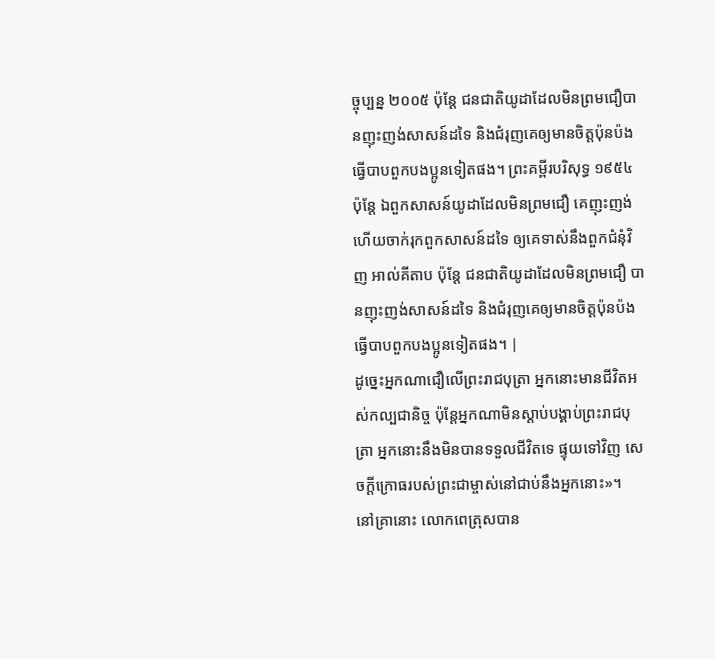ច្ចុប្បន្ន ២០០៥ ប៉ុន្តែ ជនជាតិយូដាដែលមិនព្រមជឿបានញុះញង់សាសន៍ដទៃ និងជំរុញគេឲ្យមានចិត្តប៉ុនប៉ងធ្វើបាបពួកបងប្អូនទៀតផង។ ព្រះគម្ពីរបរិសុទ្ធ ១៩៥៤ ប៉ុន្តែ ឯពួកសាសន៍យូដាដែលមិនព្រមជឿ គេញុះញង់ ហើយចាក់រុកពួកសាសន៍ដទៃ ឲ្យគេទាស់នឹងពួកជំនុំវិញ អាល់គីតាប ប៉ុន្ដែ ជនជាតិយូដាដែលមិនព្រមជឿ បានញុះញង់សាសន៍ដទៃ និងជំរុញគេឲ្យមានចិត្ដប៉ុនប៉ងធ្វើបាបពួកបងប្អូនទៀតផង។ |
ដូច្នេះអ្នកណាជឿលើព្រះរាជបុត្រា អ្នកនោះមានជីវិតអស់កល្បជានិច្ច ប៉ុន្ដែអ្នកណាមិនស្ដាប់បង្គាប់ព្រះរាជបុត្រា អ្នកនោះនឹងមិនបានទទួលជីវិតទេ ផ្ទុយទៅវិញ សេចក្ដីក្រោធរបស់ព្រះជាម្ចាស់នៅជាប់នឹងអ្នកនោះ»។
នៅគ្រានោះ លោកពេត្រុសបាន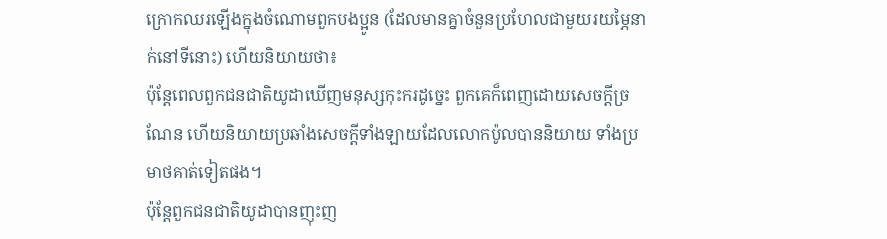ក្រោកឈរឡើងក្នុងចំណោមពួកបងប្អូន (ដែលមានគ្នាចំនួនប្រហែលជាមួយរយម្ភៃនាក់នៅទីនោះ) ហើយនិយាយថា៖
ប៉ុន្ដែពេលពួកជនជាតិយូដាឃើញមនុស្សកុះករដូច្នេះ ពួកគេក៏ពេញដោយសេចក្ដីច្រណែន ហើយនិយាយប្រឆាំងសេចក្ដីទាំងឡាយដែលលោកប៉ូលបាននិយាយ ទាំងប្រមាថគាត់ទៀតផង។
ប៉ុន្ដែពួកជនជាតិយូដាបានញុះញ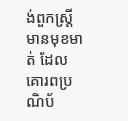ង់ពួកស្ដ្រីមានមុខមាត់ ដែលគោរពប្រណិប័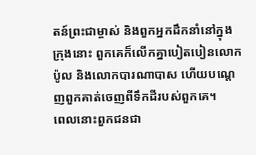តន៍ព្រះជាម្ចាស់ និងពួកអ្នកដឹកនាំនៅក្នុងក្រុងនោះ ពួកគេក៏លើកគ្នាបៀតបៀនលោកប៉ូល និងលោកបារណាបាស ហើយបណ្ដេញពួកគាត់ចេញពីទឹកដីរបស់ពួកគេ។
ពេលនោះពួកជនជា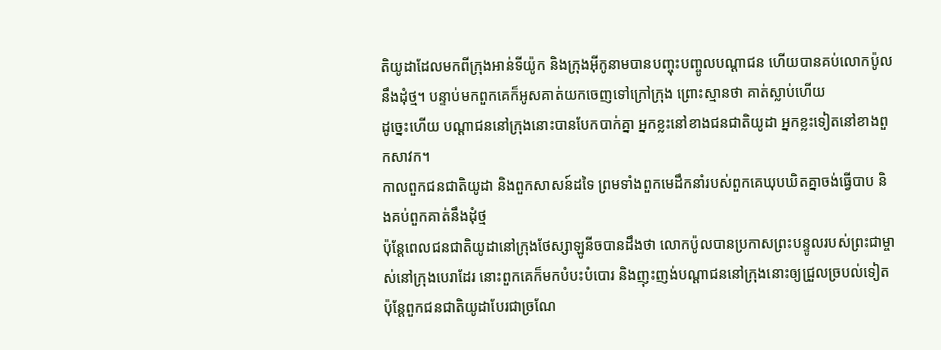តិយូដាដែលមកពីក្រុងអាន់ទីយ៉ូក និងក្រុងអ៊ីកូនាមបានបញ្ចុះបញ្ចូលបណ្ដាជន ហើយបានគប់លោកប៉ូលនឹងដុំថ្ម។ បន្ទាប់មកពួកគេក៏អូសគាត់យកចេញទៅក្រៅក្រុង ព្រោះស្មានថា គាត់ស្លាប់ហើយ
ដូច្នេះហើយ បណ្ដាជននៅក្រុងនោះបានបែកបាក់គ្នា អ្នកខ្លះនៅខាងជនជាតិយូដា អ្នកខ្លះទៀតនៅខាងពួកសាវក។
កាលពួកជនជាតិយូដា និងពួកសាសន៍ដទៃ ព្រមទាំងពួកមេដឹកនាំរបស់ពួកគេឃុបឃិតគ្នាចង់ធ្វើបាប និងគប់ពួកគាត់នឹងដុំថ្ម
ប៉ុន្ដែពេលជនជាតិយូដានៅក្រុងថែស្សាឡូនីចបានដឹងថា លោកប៉ូលបានប្រកាសព្រះបន្ទូលរបស់ព្រះជាម្ចាស់នៅក្រុងបេរាដែរ នោះពួកគេក៏មកបំបះបំបោរ និងញុះញង់បណ្ដាជននៅក្រុងនោះឲ្យជ្រួលច្របល់ទៀត
ប៉ុន្ដែពួកជនជាតិយូដាបែរជាច្រណែ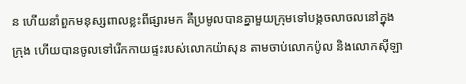ន ហើយនាំពួកមនុស្សពាលខ្លះពីផ្សារមក គឺប្រមូលបានគ្នាមួយក្រុមទៅបង្កចលាចលនៅក្នុងក្រុង ហើយបានចូលទៅរើកកាយផ្ទះរបស់លោកយ៉ាសុន តាមចាប់លោកប៉ូល និងលោកស៊ីឡា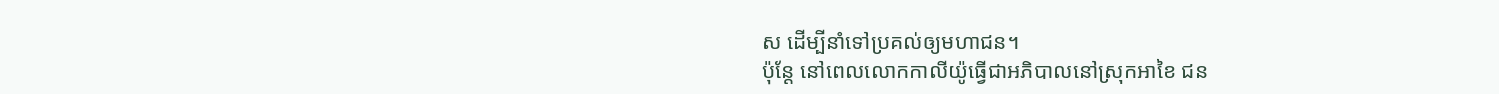ស ដើម្បីនាំទៅប្រគល់ឲ្យមហាជន។
ប៉ុន្ដែ នៅពេលលោកកាលីយ៉ូធ្វើជាអភិបាលនៅស្រុកអាខៃ ជន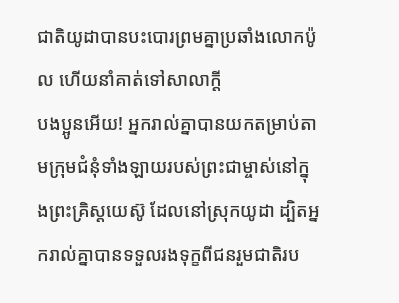ជាតិយូដាបានបះបោរព្រមគ្នាប្រឆាំងលោកប៉ូល ហើយនាំគាត់ទៅសាលាក្ដី
បងប្អូនអើយ! អ្នករាល់គ្នាបានយកតម្រាប់តាមក្រុមជំនុំទាំងឡាយរបស់ព្រះជាម្ចាស់នៅក្នុងព្រះគ្រិស្ដយេស៊ូ ដែលនៅស្រុកយូដា ដ្បិតអ្នករាល់គ្នាបានទទួលរងទុក្ខពីជនរួមជាតិរប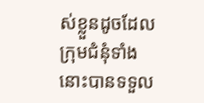ស់ខ្លួនដូចដែលក្រុមជំនុំទាំងនោះបានទទួល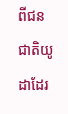ពីជនជាតិយូដាដែរ